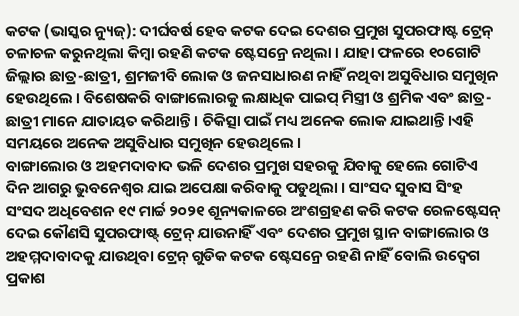କଟକ (ଭାସ୍କର ନ୍ୟୁଜ୍): ଦୀର୍ଘବର୍ଷ ହେବ କଟକ ଦେଇ ଦେଶର ପ୍ରମୁଖ ସୁପରଫାଷ୍ଟ ଟ୍ରେନ୍ ଚଳାଚଳ କରୁନଥିଲା କିମ୍ବା ରହଣି କଟକ ଷ୍ଟେସନ୍ରେ ନଥିଲା । ଯାହା ଫଳରେ ୧୦ଗୋଟି ଜିଲ୍ଲାର ଛାତ୍ର-ଛାତ୍ରୀ, ଶ୍ରମଜୀବି ଲୋକ ଓ ଜନସାଧାରଣ ନାହିଁ ନଥିବା ଅସୁବିଧାର ସମୁଖିନ ହେଉଥିଲେ । ବିଶେଷକରି ବାଙ୍ଗାଲୋରକୁ ଲକ୍ଷାଧିକ ପାଇପ୍ ମିସ୍ତ୍ରୀ ଓ ଶ୍ରମିକ ଏବଂ ଛାତ୍ର-ଛାତ୍ରୀ ମାନେ ଯାତାୟତ କରିଥାନ୍ତି । ଚିକିତ୍ସା ପାଇଁ ମଧ୍ୟ ଅନେକ ଲୋକ ଯାଇଥାନ୍ତି।ଏହି ସମୟରେ ଅନେକ ଅସୁବିଧାର ସମୁଖିନ ହେଉଥିଲେ ।
ବାଙ୍ଗାଲୋର ଓ ଅହମଦାବାଦ ଭଳି ଦେଶର ପ୍ରମୁଖ ସହରକୁ ଯିବାକୁ ହେଲେ ଗୋଟିଏ ଦିନ ଆଗରୁ ଭୁବନେଶ୍ୱର ଯାଇ ଅପେକ୍ଷା କରିବାକୁ ପଡୁଥିଲା । ସାଂସଦ ସୁବାସ ସିଂହ ସଂସଦ ଅଧିବେଶନ ୧୯ ମାର୍ଚ୍ଚ ୨୦୨୧ ଶୂନ୍ୟକାଳରେ ଅଂଶଗ୍ରହଣ କରି କଟକ ରେଳଷ୍ଟେସନ୍ ଦେଇ କୌଣସି ସୁପରଫାଷ୍ଟ୍ ଟ୍ରେନ୍ ଯାଉନାହିଁ ଏବଂ ଦେଶର ପ୍ରମୁଖ ସ୍ଥାନ ବାଙ୍ଗାଲୋର ଓ ଅହମ୍ମଦାବାଦକୁ ଯାଉଥିବା ଟ୍ରେନ୍ ଗୁଡିକ କଟକ ଷ୍ଟେସନ୍ରେ ରହଣି ନାହିଁ ବୋଲି ଉଦ୍ବେଗ ପ୍ରକାଶ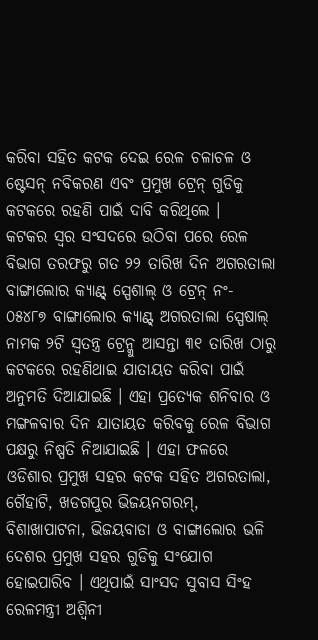କରିବା ସହିତ କଟକ ଦେଇ ରେଳ ଚଳାଚଳ ଓ ଷ୍ଟେସନ୍ ନବିକରଣ ଏବଂ ପ୍ରମୁଖ ଟ୍ରେନ୍ ଗୁଡିକୁ କଟକରେ ରହଣି ପାଇଁ ଦାବି କରିଥିଲେ ।
କଟକର ସ୍ୱର ସଂସଦରେ ଉଠିବା ପରେ ରେଳ ବିଭାଗ ତରଫରୁ ଗତ ୨୨ ତାରିଖ ଦିନ ଅଗରତାଲା ବାଙ୍ଗାଲୋର କ୍ୟାଣ୍ଟ୍ ସ୍ପେଶାଲ୍ ଓ ଟ୍ରେନ୍ ନଂ- ୦୫୪୮୭ ବାଙ୍ଗାଲୋର କ୍ୟାଣ୍ଟ୍ ଅଗରତାଲା ସ୍ପେଷାଲ୍ ନାମକ ୨ଟି ସ୍ୱତନ୍ତ୍ର ଟ୍ରେନ୍କୁ ଆସନ୍ତା ୩୧ ତାରିଖ ଠାରୁ କଟକରେ ରହଣିଥାଇ ଯାତାୟତ କରିବା ପାଇଁ ଅନୁମତି ଦିଆଯାଇଛି । ଏହା ପ୍ରତ୍ୟେକ ଶନିବାର ଓ ମଙ୍ଗଳବାର ଦିନ ଯାତାୟତ କରିବକୁ ରେଳ ବିଭାଗ ପକ୍ଷରୁ ନିଷ୍ପତି ନିଆଯାଇଛି । ଏହା ଫଳରେ ଓଡିଶାର ପ୍ରମୁଖ ସହର କଟକ ସହିତ ଅଗରତାଲା, ଗୈହାଟି, ଖଡଗପୁର ଭିଜୟନଗରମ୍, ବିଶାଖାପାଟନା, ଭିଜୟବାଡା ଓ ବାଙ୍ଗାଲୋର ଭଳି ଦେଶର ପ୍ରମୁଖ ସହର ଗୁଡିକୁ ସଂଯୋଗ ହୋଇପାରିବ । ଏଥିପାଇଁ ସାଂସଦ ସୁବାସ ସିଂହ ରେଳମନ୍ତ୍ରୀ ଅଶ୍ୱିନୀ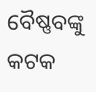ବୈଷ୍ଣବଙ୍କୁ କଟକ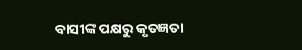ବାସୀଙ୍କ ପକ୍ଷରୁ କୃତଜ୍ଞତା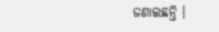ଜଣାଇଛନ୍ତି ।